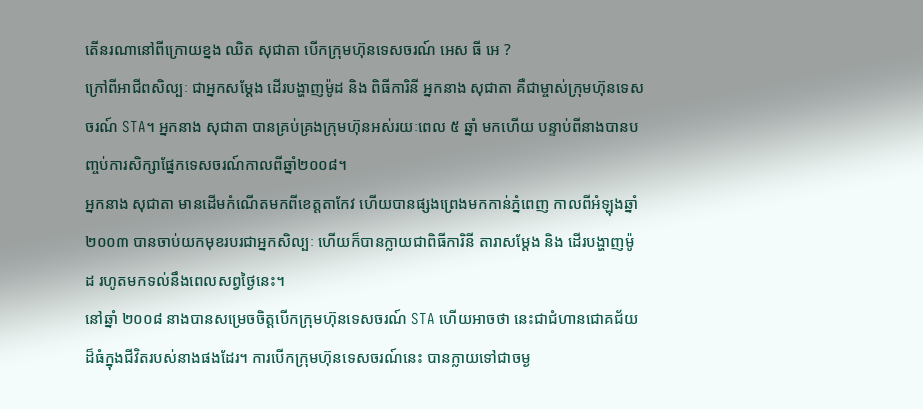តើនរណានៅពីក្រោយខ្នង ឈិត សុជាតា បើកក្រុមហ៊ុនទេសចរណ៍ អេស ធី អេ ?
ក្រៅពីអាជីពសិល្បៈ ជាអ្នកសម្ដែង ដើរបង្ហាញម៉ូដ និង ពិធីការិនី អ្នកនាង សុជាតា គឺជាម្ចាស់ក្រុមហ៊ុនទេសចរណ៍ STA។ អ្នកនាង សុជាតា បានគ្រប់គ្រងក្រុមហ៊ុនអស់រយៈពេល ៥ ឆ្នាំ មកហើយ បន្ទាប់ពីនាងបានបញ្ចប់ការសិក្សាផ្នែកទេសចរណ៍កាលពីឆ្នាំ២០០៨។
អ្នកនាង សុជាតា មានដើមកំណើតមកពីខេត្តតាកែវ ហើយបានផ្សងព្រេងមកកាន់ភ្នំពេញ កាលពីអំឡុងឆ្នាំ ២០០៣ បានចាប់យកមុខរបរជាអ្នកសិល្បៈ ហើយក៏បានក្លាយជាពិធីការិនី តារាសម្ដែង និង ដើរបង្ហាញម៉ូដ រហូតមកទល់នឹងពេលសព្វថ្ងៃនេះ។
នៅឆ្នាំ ២០០៨ នាងបានសម្រេចចិត្តបើកក្រុមហ៊ុនទេសចរណ៍ STA ហើយអាចថា នេះជាជំហានជោគជ័យដ៏ធំក្នុងជីវិតរបស់នាងផងដែរ។ ការបើកក្រុមហ៊ុនទេសចរណ៍នេះ បានក្លាយទៅជាចម្ង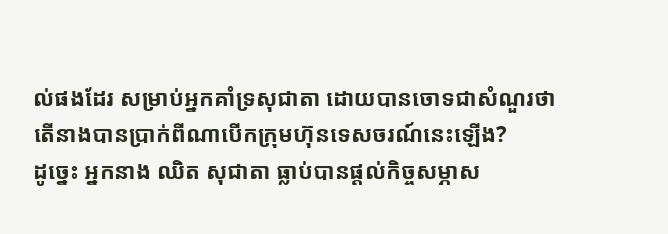ល់ផងដែរ សម្រាប់អ្នកគាំទ្រសុជាតា ដោយបានចោទជាសំណួរថា តើនាងបានប្រាក់ពីណាបើកក្រុមហ៊ុនទេសចរណ៍នេះឡើង?
ដូច្នេះ អ្នកនាង ឈិត សុជាតា ធ្លាប់បានផ្ដល់កិច្ចសម្ភាស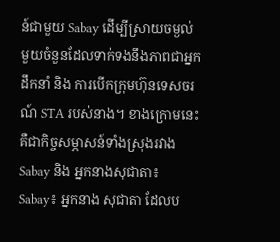ន៍ជាមួយ Sabay ដើម្បីស្រាយចម្ងល់មួយចំនួនដែលទាក់ទងនឹងភាពជាអ្នកដឹកនាំ និង ការបើកក្រុមហ៊ុនទេសចរណ៍ STA របស់នាង។ ខាងក្រោមនេះ គឺជាកិច្ចសម្ភាសន៍ទាំងស្រុងរវាងSabay និង អ្នកនាងសុជាតា៖
Sabay៖ អ្នកនាង សុជាតា ដែលប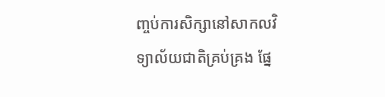ញ្ចប់ការសិក្សានៅសាកលវិទ្យាល័យជាតិគ្រប់គ្រង ផ្នែ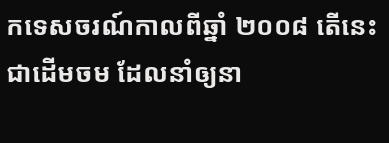កទេសចរណ៍កាលពីឆ្នាំ ២០០៨ តើនេះជាដើមចម ដែលនាំឲ្យនា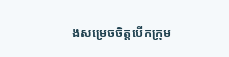ងសម្រេចចិត្តបើកក្រុម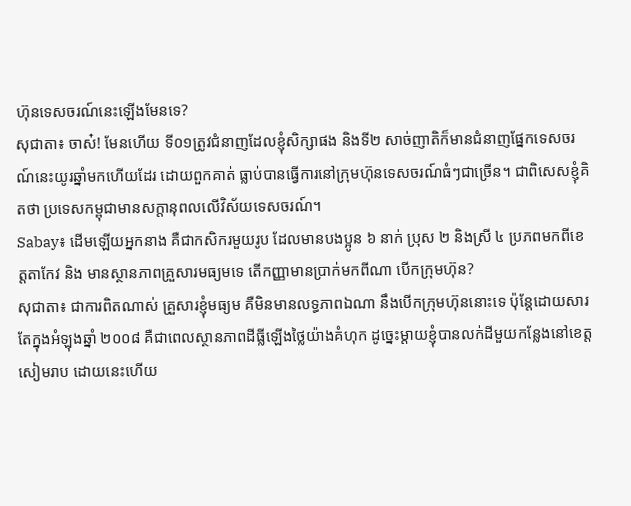ហ៊ុនទេសចរណ៍នេះឡើងមែនទេ?
សុជាតា៖ ចាស៎! មែនហើយ ទី០១ត្រូវជំនាញដែលខ្ញុំសិក្សាផង និងទី២ សាច់ញាតិក៏មានជំនាញផ្នែកទេសចរណ៍នេះយូរឆ្នាំមកហើយដែរ ដោយពួកគាត់ ធ្លាប់បានធ្វើការនៅក្រុមហ៊ុនទេសចរណ៍ធំៗជាច្រើន។ ជាពិសេសខ្ញុំគិតថា ប្រទេសកម្ពុជាមានសក្ដានុពលលើវិស័យទេសចរណ៍។
Sabay៖ ដើមឡើយអ្នកនាង គឺជាកសិករមួយរូប ដែលមានបងប្អូន ៦ នាក់ ប្រុស ២ និងស្រី ៤ ប្រភពមកពីខេត្តតាកែវ និង មានស្ថានភាពគ្រួសារមធ្យមទេ តើកញ្ញាមានប្រាក់មកពីណា បើកក្រុមហ៊ុន?
សុជាតា៖ ជាការពិតណាស់ គ្រួសារខ្ញុំមធ្យម គឺមិនមានលទ្ធភាពឯណា នឹងបើកក្រុមហ៊ុននោះទេ ប៉ុន្តែដោយសារតែក្នុងអំឡុងឆ្នាំ ២០០៨ គឺជាពេលស្ថានភាពដីធ្លីឡើងថ្លៃយ៉ាងគំហុក ដូច្នេះម្ដាយខ្ញុំបានលក់ដីមួយកន្លែងនៅខេត្តសៀមរាប ដោយនេះហើយ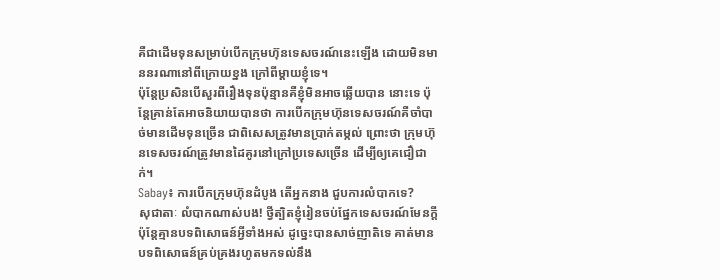គឺជាដើមទុនសម្រាប់បើកក្រុមហ៊ុនទេសចរណ៍នេះឡើង ដោយមិនមាននរណានៅពីក្រោយខ្នង ក្រៅពីម្ដាយខ្ញុំទេ។
ប៉ុន្តែប្រសិនបើសួរពីរឿងទុនប៉ុន្មានគឺខ្ញុំមិនអាចឆ្លើយបាន នោះទេ ប៉ុន្តែគ្រាន់តែអាចនិយាយបានថា ការបើកក្រុមហ៊ុនទេសចរណ៍គឺចាំបាច់មានដើមទុនច្រើន ជាពិសេសត្រូវមានប្រាក់តម្កល់ ព្រោះថា ក្រុមហ៊ុនទេសចរណ៍ត្រូវមានដៃគូរនៅក្រៅប្រទេសច្រើន ដើម្បីឲ្យគេជឿជាក់។
Sabay៖ ការបើកក្រុមហ៊ុនដំបូង តើអ្នកនាង ជួបការលំបាកទេ?
សុជាតាៈ លំបាកណាស់បង! ថ្វីត្បិតខ្ញុំរៀនចប់ផ្នែកទេសចរណ៍មែនក្ដី ប៉ុន្តែគ្មានបទពិសោធន៍អ្វីទាំងអស់ ដូច្នេះបានសាច់ញាតិទេ គាត់មានបទពិសោធន៍គ្រប់គ្រងរហូតមកទល់នឹង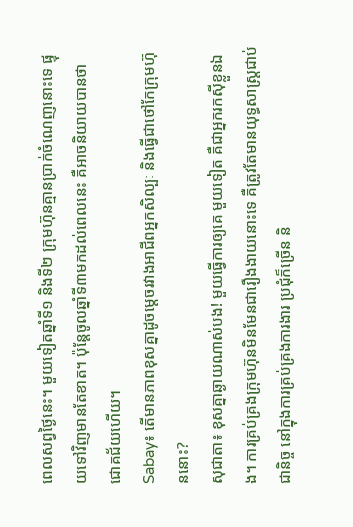ពេលសព្វថ្ងៃនេះ។ មួយទៀតឆ្នាំទី១ និងទី២ ក្រុមហ៊ុនគ្មានប្រាក់ចំណេញនោះទេ ផ្ទុយទៅវិញមានតែខាត។ ប៉ុន្តែចូលឆ្នាំទី៣មកដល់ពេលនេះ គឺអាចនិយាយបានថា ជោគជ័យហើយ។
Sabay៖ តើមានភាពខុសគ្នាដូចម្ដេចរវាងអាជីពអ្នកសិល្បៈ និងធ្វើជាថៅកែក្រុមហ៊ុននោះ?
សុជាតា៖ ខុសគ្នាឆ្ងាយណាស់បង! មួយធ្វើការឲ្យគេ មួយទៀត គឺជាអ្នករកស៊ីខ្លួនឯង។ ការគ្រប់គ្រងក្រុមហ៊ុនមិនមែនជារឿងងាយនោះទេ គឺត្រូវតែមានយុទ្ធសាស្ត្រជាប់ជានិច្ច នៅក្នុងការគ្រប់គ្រងការងារ ប្រជុំក៏ច្រើន និ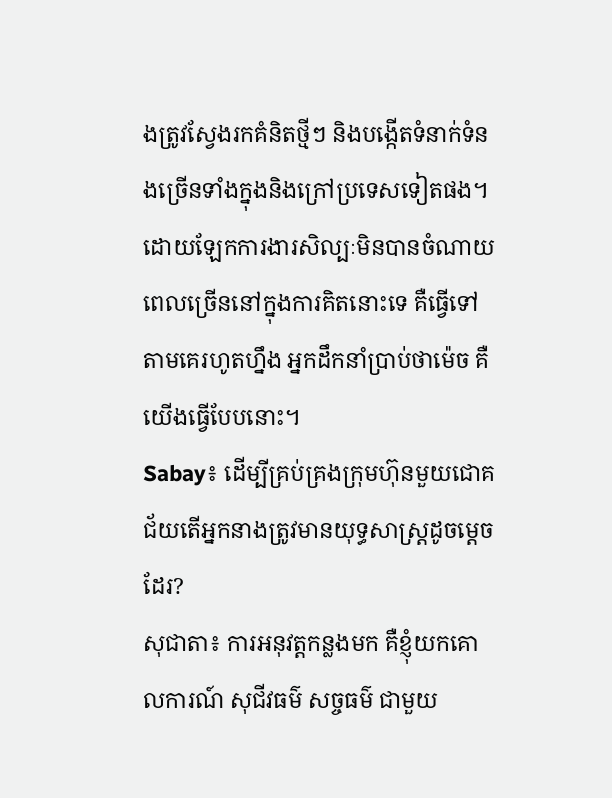ងត្រូវស្វែងរកគំនិតថ្មីៗ និងបង្កើតទំនាក់ទំនងច្រើនទាំងក្នុងនិងក្រៅប្រទេសទៀតផង។ ដោយឡែកការងារសិល្បៈមិនបានចំណាយពេលច្រើននៅក្នុងការគិតនោះទេ គឺធ្វើទៅតាមគេរហូតហ្នឹង អ្នកដឹកនាំប្រាប់ថាម៉េច គឺយើងធ្វើបែបនោះ។
Sabay៖ ដើម្បីគ្រប់គ្រងក្រុមហ៊ុនមួយជោគជ័យតើអ្នកនាងត្រូវមានយុទ្ធសាស្ត្រដូចម្ដេចដែរ?
សុជាតា៖ ការអនុវត្តកន្លងមក គឺខ្ញុំយកគោលការណ៍ សុជីវធម៌ សច្ចធម៌ ជាមួយ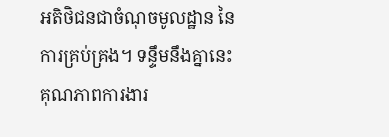អតិថិជនជាចំណុចមូលដ្ឋាន នៃការគ្រប់គ្រង។ ទន្ទឹមនឹងគ្នានេះ គុណភាពការងារ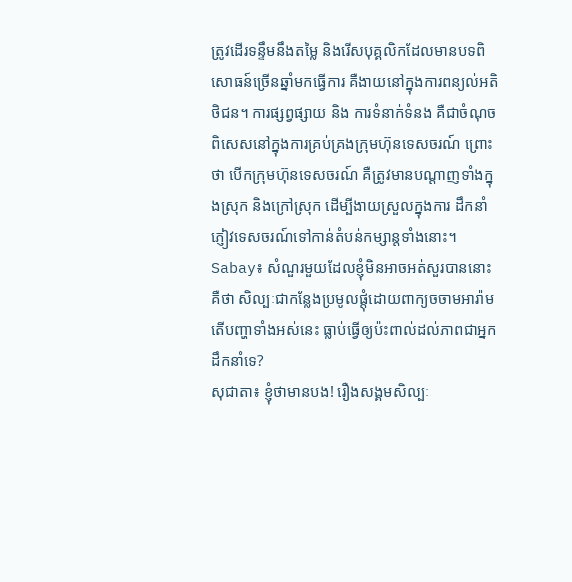ត្រូវដើរទន្ទឹមនឹងតម្លៃ និងរើសបុគ្គលិកដែលមានបទពិសោធន៍ច្រើនឆ្នាំមកធ្វើការ គឺងាយនៅក្នុងការពន្យល់អតិថិជន។ ការផ្សព្វផ្សាយ និង ការទំនាក់ទំនង គឺជាចំណុចពិសេសនៅក្នុងការគ្រប់គ្រងក្រុមហ៊ុនទេសចរណ៍ ព្រោះថា បើកក្រុមហ៊ុនទេសចរណ៍ គឺត្រូវមានបណ្ដាញទាំងក្នុងស្រុក និងក្រៅស្រុក ដើម្បីងាយស្រួលក្នុងការ ដឹកនាំភ្ញៀវទេសចរណ៍ទៅកាន់តំបន់កម្សាន្តទាំងនោះ។
Sabay៖ សំណួរមួយដែលខ្ញុំមិនអាចអត់សួរបាននោះគឺថា សិល្បៈជាកន្លែងប្រមូលផ្ដុំដោយពាក្យចចាមអារ៉ាម តើបញ្ហាទាំងអស់នេះ ធ្លាប់ធ្វើឲ្យប៉ះពាល់ដល់ភាពជាអ្នកដឹកនាំទេ?
សុជាតា៖ ខ្ញុំថាមានបង! រឿងសង្គមសិល្បៈ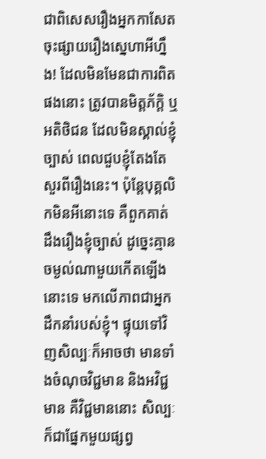ជាពិសេសរឿងអ្នកកាសែតចុះផ្សាយរឿងស្នេហាអីហ្នឹង! ដែលមិនមែនជាការពិតផងនោះ ត្រូវបានមិត្តភ័ក្ដិ ឬ អតិថិជន ដែលមិនស្គាល់ខ្ញុំច្បាស់ ពេលជួបខ្ញុំតែងតែសួរពីរឿងនេះ។ ប៉ុន្តែបុគ្គលិកមិនអីនោះទេ គឺពួកគាត់ ដឹងរឿងខ្ញុំច្បាស់ ដូច្នេះគ្មានចម្ងល់ណាមួយកើតឡើងនោះទេ មកលើភាពជាអ្នកដឹកនាំរបស់ខ្ញុំ។ ផ្ទុយទៅវិញសិល្បៈក៏អាចថា មានទាំងចំណុចវិជ្ជមាន និងអវិជ្ជមាន គឺវិជ្ជមាននោះ សិល្បៈក៏ជាផ្នែកមួយផ្សព្វ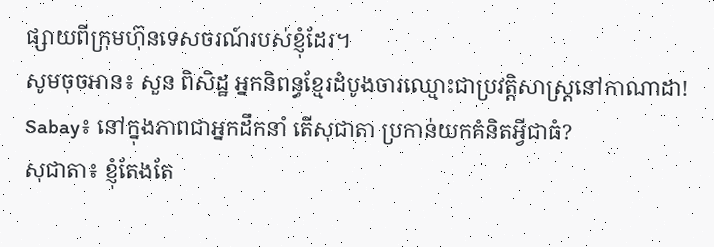ផ្សាយពីក្រុមហ៊ុនទេសចរណ៍របស់ខ្ញុំដែរ។
សូមចុចអាន៖ សួន ពិសិដ្ឋ អ្នកនិពន្ធខ្មែរដំបូងចារឈ្មោះជាប្រវត្តិសាស្ត្រនៅកាណាដា!
Sabay៖ នៅក្នុងភាពជាអ្នកដឹកនាំ តើសុជាតា ប្រកាន់យកគំនិតអ្វីជាធំ?
សុជាតា៖ ខ្ញុំតែងតែ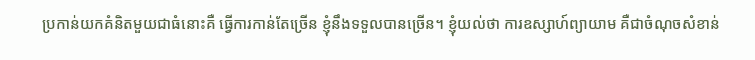ប្រកាន់យកគំនិតមួយជាធំនោះគឺ ធ្វើការកាន់តែច្រើន ខ្ញុំនឹងទទួលបានច្រើន។ ខ្ញុំយល់ថា ការឧស្សាហ៍ព្យាយាម គឺជាចំណុចសំខាន់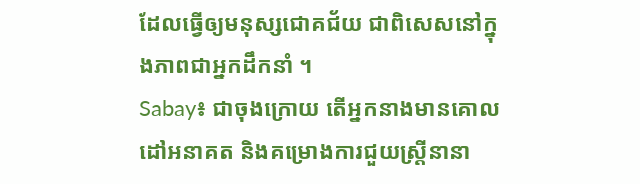ដែលធ្វើឲ្យមនុស្សជោគជ័យ ជាពិសេសនៅក្នុងភាពជាអ្នកដឹកនាំ ។
Sabay៖ ជាចុងក្រោយ តើអ្នកនាងមានគោលដៅអនាគត និងគម្រោងការជួយស្ត្រីនានា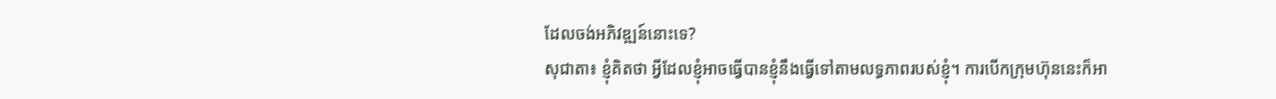ដែលចង់អភិវឌ្ឍន៍នោះទេ?
សុជាតា៖ ខ្ញុំគិតថា អ្វីដែលខ្ញុំអាចធ្វើបានខ្ញុំនឹងធ្វើទៅតាមលទ្ធភាពរបស់ខ្ញុំ។ ការបើកក្រុមហ៊ុននេះក៏អា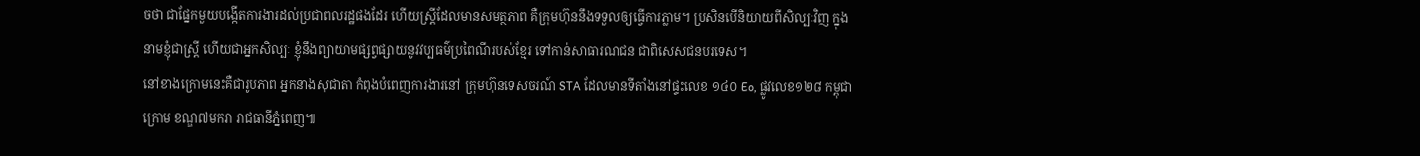ចថា ជាផ្នែកមួយបង្កើតការងារដល់ប្រជាពលរដ្ឋផងដែរ ហើយស្ត្រីដែលមានសមត្ថភាព គឺក្រុមហ៊ុននឹងទទួលឲ្យធ្វើការភ្លាម។ ប្រសិនបើនិយាយពីសិល្បៈវិញ ក្នុងនាមខ្ញុំជាស្ត្រី ហើយជាអ្នកសិល្បៈ ខ្ញុំនឹងព្យាយាមផ្សព្វផ្សាយនូវវប្បធម៌ប្រពៃណីរបស់ខ្មែរ ទៅកាន់សាធារណជន ជាពិសេសជនបរទេស។
នៅខាងក្រោមនេះគឺជារូបភាព អ្នកនាងសុជាតា កំពុងបំពេញការងារនៅ ក្រុមហ៊ុនទេសចរណ៍ STA ដែលមានទីតាំងនៅផ្ទះលេខ ១៤០ Eo, ផ្លូវលេខ១២៨ កម្ពុជាក្រោម ខណ្ឌ៧មករា រាជធានីភ្នំពេញ៕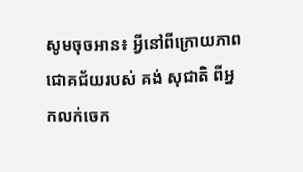សូមចុចអាន៖ អ្វីនៅពីក្រោយភាពជោគជ័យរបស់ គង់ សុជាតិ ពីអ្នកលក់ចេក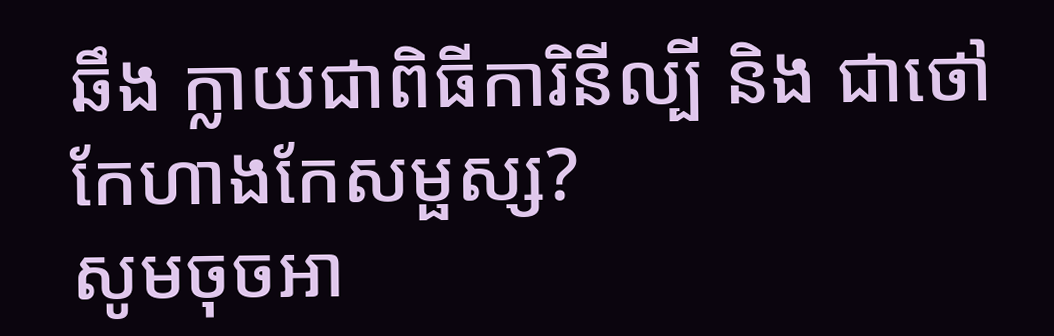ឆឹង ក្លាយជាពិធីការិនីល្បី និង ជាថៅកែហាងកែសម្ផស្ស?
សូមចុចអា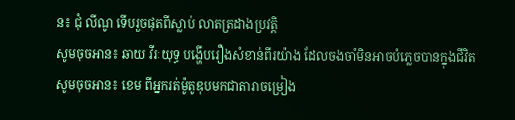ន៖ ជុំ លីណូ ទើបរួចផុតពីស្លាប់ លាតត្រដាងប្រវត្តិ
សូមចុចអាន៖ ឆាយ វីរៈយុទ្ធ បង្ហើបរឿងសំខាន់ពីរយ៉ាង ដែលចងចាំមិនអាចបំភ្លេចបានក្នុងជីវិត
សូមចុចអាន៖ ខេម ពីអ្នករត់ម៉ូតូឌុបមកជាតារាចម្រៀង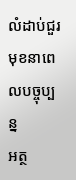លំដាប់ជួរមុខនាពេលបច្ចុប្បន្ន
អត្ថ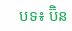បទ៖ ប៊ិន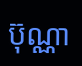ប៊ុណ្ណា